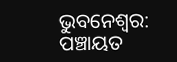ଭୁବନେଶ୍ବର: ପଞ୍ଚାୟତ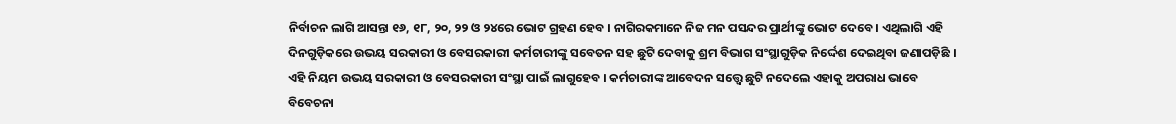ନିର୍ବାଚନ ଲାଗି ଆସନ୍ତା ୧୬, ୧୮, ୨୦, ୨୨ ଓ ୨୪ରେ ଭୋଟ ଗ୍ରହଣ ହେବ । ନାଗିରକମାନେ ନିଜ ମନ ପସନ୍ଦର ପ୍ରାର୍ଥୀଙ୍କୁ ଭୋଟ ଦେବେ । ଏଥିଲାଗି ଏହି ଦିନଗୁଡ଼ିକରେ ଉଭୟ ସରକାରୀ ଓ ବେସରକାରୀ କର୍ମଚାରୀଙ୍କୁ ସବେତନ ସହ ଛୁଟି ଦେବାକୁ ଶ୍ରମ ବିଭାଗ ସଂସ୍ଥାଗୁଡ଼ିକ ନିର୍ଦ୍ଦେଶ ଦେଇଥିବା ଜଣାପଡ଼ିଛି ।
ଏହି ନିୟମ ଉଭୟ ସରକାରୀ ଓ ବେସରକାରୀ ସଂସ୍ଥା ପାଇଁ ଲାଗୁହେବ । କର୍ମଚାରୀଙ୍କ ଆବେଦନ ସତ୍ତ୍ବେ ଛୁଟି ନଦେଲେ ଏହାକୁ ଅପରାଧ ଭାବେ ବିବେଚନା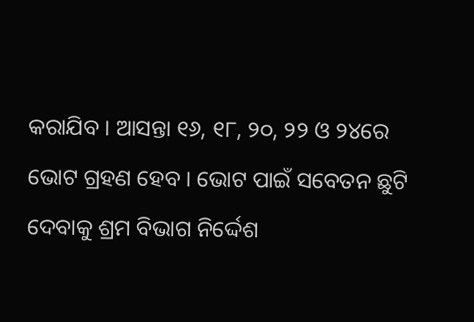କରାଯିବ । ଆସନ୍ତା ୧୬, ୧୮, ୨୦, ୨୨ ଓ ୨୪ରେ ଭୋଟ ଗ୍ରହଣ ହେବ । ଭୋଟ ପାଇଁ ସବେତନ ଛୁଟି ଦେବାକୁ ଶ୍ରମ ବିଭାଗ ନିର୍ଦ୍ଦେଶ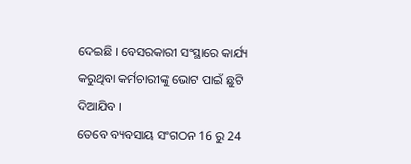ଦେଇଛି । ବେସରକାରୀ ସଂସ୍ଥାରେ କାର୍ଯ୍ୟ କରୁଥିବା କର୍ମଚାରୀଙ୍କୁ ଭୋଟ ପାଇଁ ଛୁଟି ଦିଆଯିବ ।
ତେବେ ବ୍ୟବସାୟ ସଂଗଠନ 16 ରୁ 24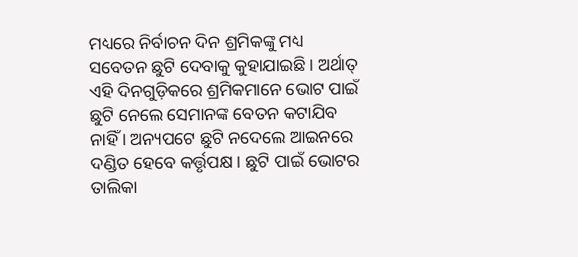ମଧ୍ୟରେ ନିର୍ବାଚନ ଦିନ ଶ୍ରମିକଙ୍କୁ ମଧ୍ୟ ସବେତନ ଛୁଟି ଦେବାକୁ କୁହାଯାଇଛି । ଅର୍ଥାତ୍ ଏହି ଦିନଗୁଡ଼ିକରେ ଶ୍ରମିକମାନେ ଭୋଟ ପାଇଁ ଛୁଟି ନେଲେ ସେମାନଙ୍କ ବେତନ କଟାଯିବ ନାହିଁ । ଅନ୍ୟପଟେ ଛୁଟି ନଦେଲେ ଆଇନରେ ଦଣ୍ଡିତ ହେବେ କର୍ତ୍ତୃପକ୍ଷ । ଛୁଟି ପାଇଁ ଭୋଟର ତାଲିକା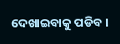ଦେଖାଇବାକୁ ପଡିବ ।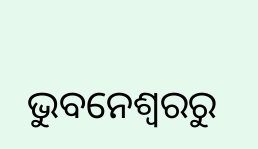ଭୁବନେଶ୍ବରରୁ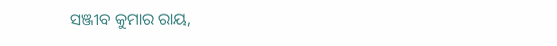ସଞ୍ଜୀବ କୁମାର ରାୟ,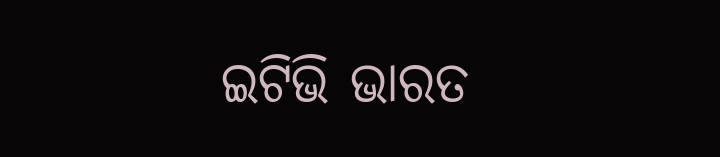ଇଟିଭି ଭାରତ